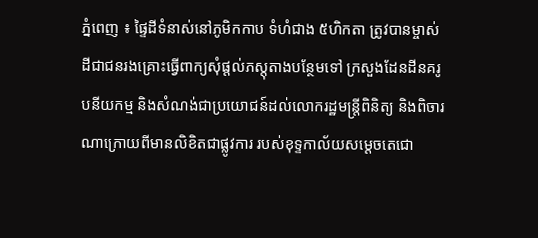ភ្នំពេញ ៖ ផ្ទៃដីទំនាស់នៅភូមិកកាប ទំហំជាង ៥ហិកតា ត្រូវបានម្ចាស់ដីជាជនរងគ្រោះធ្វើពាក្យសុំផ្តល់ភស្តុតាងបន្ថែមទៅ ក្រសួងដែនដីនគរូបនីយកម្ម និងសំណង់ជាប្រយោជន៍ដល់លោករដ្ឋមន្ត្រីពិនិត្យ និងពិចារណាក្រោយពីមានលិខិតជាផ្លូវការ របស់ខុទ្ទកាល័យសម្តេចតេជោ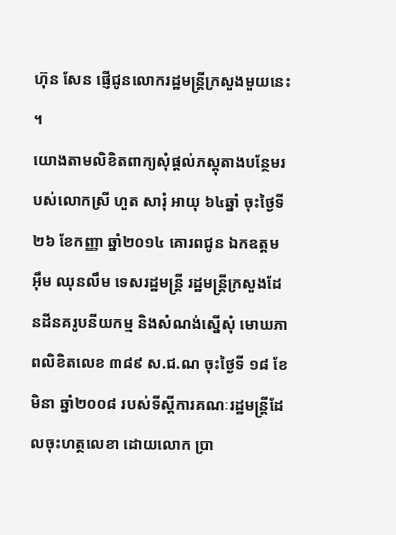ហ៊ុន សែន ផ្ញើជូនលោករដ្ឋមន្ត្រីក្រសួងមួយនេះ ។
យោងតាមលិខិតពាក្យសុំផ្តល់ភស្តុតាងបន្ថែមរបស់លោកស្រី ហួត សារុំ អាយុ ៦៤ឆ្នាំ ចុះថ្ងៃទី ២៦ ខែកញ្ញា ឆ្នាំ២០១៤ គោរពជូន ឯកឧត្តម អ៊ឹម ឈុនលឹម ទេសរដ្ឋមន្ត្រី រដ្ឋមន្ត្រីក្រសួងដែនដីនគរូបនីយកម្ម និងសំណង់ស្នើសុំ មោឃភាពលិខិតលេខ ៣៨៩ ស.ជ.ណ ចុះថ្ងៃទី ១៨ ខែមិនា ឆ្នាំ២០០៨ របស់ទីស្តីការគណៈរដ្ឋមន្ត្រីដែលចុះហត្ថលេខា ដោយលោក ប្រា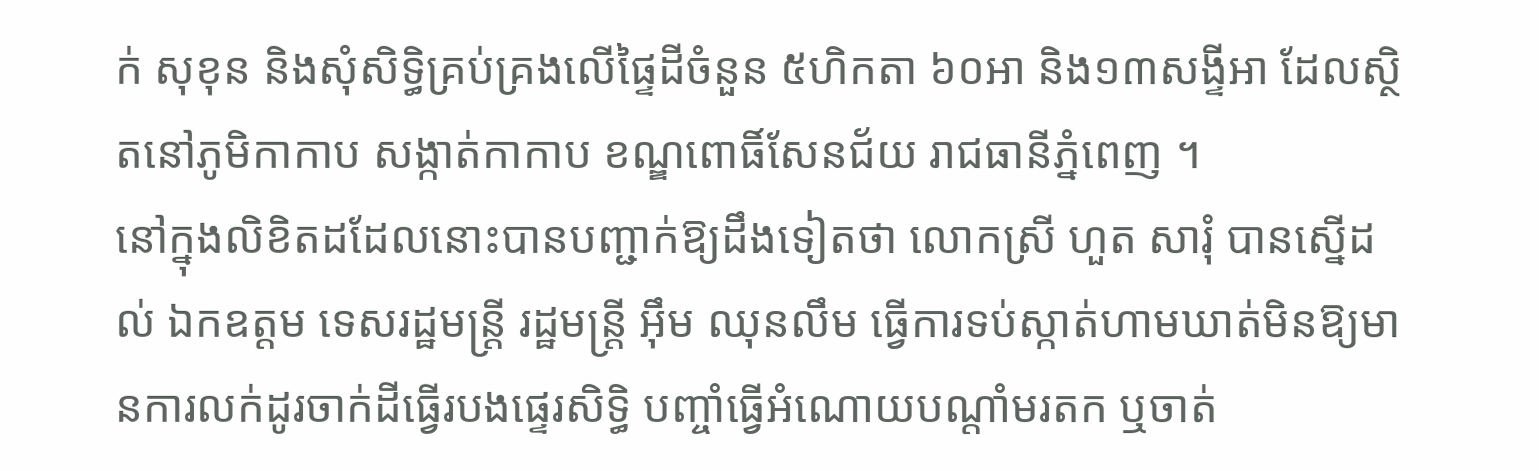ក់ សុខុន និងសុំសិទ្ធិគ្រប់គ្រងលើផ្ទៃដីចំនួន ៥ហិកតា ៦០អា និង១៣សង្ទីអា ដែលស្ថិតនៅភូមិកាកាប សង្កាត់កាកាប ខណ្ឌពោធិ៍សែនជ័យ រាជធានីភ្នំពេញ ។
នៅក្នុងលិខិតដដែលនោះបានបញ្ជាក់ឱ្យដឹងទៀតថា លោកស្រី ហួត សារុំ បានស្នើដល់ ឯកឧត្តម ទេសរដ្ឋមន្ត្រី រដ្ឋមន្ត្រី អ៊ឹម ឈុនលឹម ធ្វើការទប់ស្កាត់ហាមឃាត់មិនឱ្យមានការលក់ដូរចាក់ដីធ្វើរបងផ្ទេរសិទ្ធិ បញ្ចាំធ្វើអំណោយបណ្តាំមរតក ឬចាត់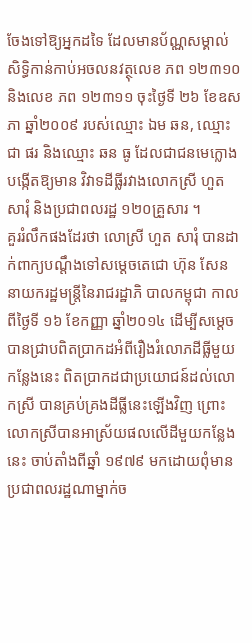ចែងទៅឱ្យអ្នកដទៃ ដែលមានប័ណ្ណសម្គាល់សិទ្ធិកាន់កាប់អចលនវត្ថុលេខ ភព ១២៣១០ និងលេខ ភព ១២៣១១ ចុះថ្ងៃទី ២៦ ខែឧសភា ឆ្នាំ២០០៩ របស់ឈ្មោះ ឯម ឆន, ឈ្មោះ ជា ផរ និងឈ្មោះ ឆន ធូ ដែលជាជនមេក្លោងបង្កើតឱ្យមាន វិវាទដីធ្លីរវាងលោកស្រី ហួត សារុំ និងប្រជាពលរដ្ឋ ១២០គ្រួសារ ។
គួររំលឹកផងដែរថា លោស្រី ហួត សារុំ បានដាក់ពាក្យបណ្តឹងទៅសម្តេចតេជោ ហ៊ុន សែន នាយករដ្ឋមន្ត្រីនៃរាជរដ្ឋាភិ បាលកម្ពុជា កាលពីថ្ងៃទី ១៦ ខែកញ្ញា ឆ្នាំ២០១៤ ដើម្បីសម្តេចបានជ្រាបពិតប្រាកដអំពីរឿងរំលោភដីធ្លីមួយកន្លែងនេះ ពិតប្រាកដជាប្រយោជន៍ដល់លោកស្រី បានគ្រប់គ្រងដីធ្លីនេះឡើងវិញ ព្រោះលោកស្រីបានអាស្រ័យផលលើដីមួយកន្លែងនេះ ចាប់តាំងពីឆ្នាំ ១៩៧៩ មកដោយពុំមានប្រជាពលរដ្ឋណាម្នាក់ច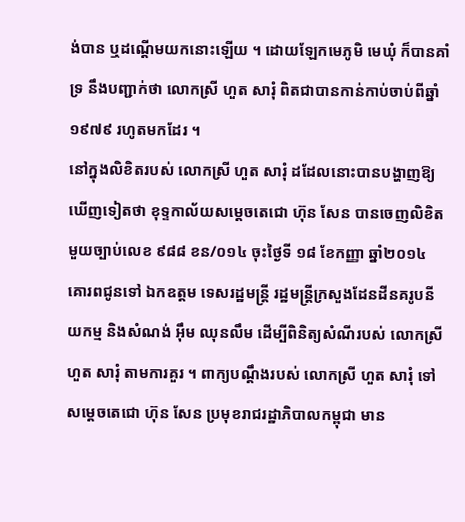ង់បាន ឬដណ្តើមយកនោះឡើយ ។ ដោយឡែកមេភូមិ មេឃុំ ក៏បានគាំទ្រ នឹងបញ្ជាក់ថា លោកស្រី ហួត សារុំ ពិតជាបានកាន់កាប់ចាប់ពីឆ្នាំ ១៩៧៩ រហូតមកដែរ ។
នៅក្នុងលិខិតរបស់ លោកស្រី ហួត សារុំ ដដែលនោះបានបង្ហាញឱ្យឃើញទៀតថា ខុទ្ទកាល័យសម្តេចតេជោ ហ៊ុន សែន បានចេញលិខិតមួយច្បាប់លេខ ៩៨៨ ខន/០១៤ ចុះថ្ងៃទី ១៨ ខែកញ្ញា ឆ្នាំ២០១៤ គោរពជូនទៅ ឯកឧត្តម ទេសរដ្ឋមន្ត្រី រដ្ឋមន្ត្រីក្រសួងដែនដីនគរូបនីយកម្ម និងសំណង់ អ៊ឹម ឈុនលឹម ដើម្បីពិនិត្យសំណីរបស់ លោកស្រី ហួត សារុំ តាមការគួរ ។ ពាក្យបណ្តឹងរបស់ លោកស្រី ហួត សារុំ ទៅសម្តេចតេជោ ហ៊ុន សែន ប្រមុខរាជរដ្ឋាភិបាលកម្ពុជា មាន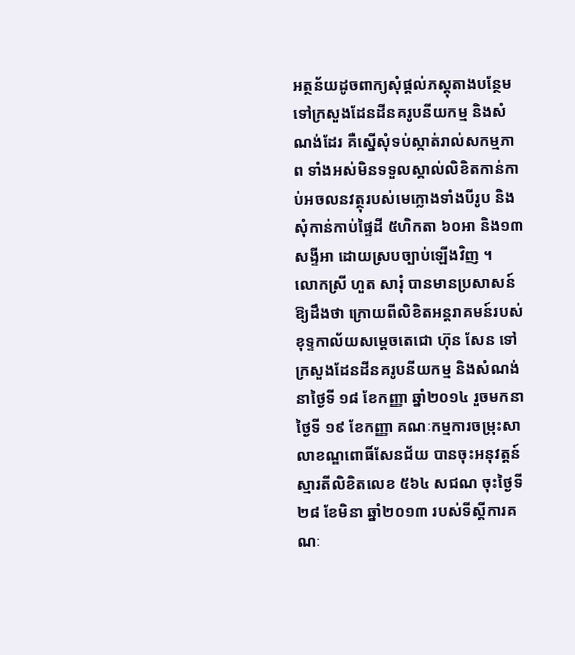អត្ថន័យដូចពាក្យសុំផ្តល់ភស្តុតាងបន្ថែមទៅក្រសួងដែនដីនគរូបនីយកម្ម និងសំណង់ដែរ គឺស្នើសុំទប់ស្កាត់រាល់សកម្មភាព ទាំងអស់មិនទទួលស្គាល់លិខិតកាន់កាប់អចលនវត្ថុរបស់មេក្លោងទាំងបីរូប និងសុំកាន់កាប់ផ្ទៃដី ៥ហិកតា ៦០អា និង១៣សង្ទីអា ដោយស្របច្បាប់ឡើងវិញ ។
លោកស្រី ហួត សារុំ បានមានប្រសាសន៍ឱ្យដឹងថា ក្រោយពីលិខិតអន្តរាគមន៍របស់ខុទ្ទកាល័យសម្តេចតេជោ ហ៊ុន សែន ទៅក្រសួងដែនដីនគរូបនីយកម្ម និងសំណង់ នាថ្ងៃទី ១៨ ខែកញ្ញា ឆ្នាំ២០១៤ រួចមកនាថ្ងៃទី ១៩ ខែកញ្ញា គណៈកម្មការចម្រុះសាលាខណ្ឌពោធិ៍សែនជ័យ បានចុះអនុវត្តន៍ស្មារតីលិខិតលេខ ៥៦៤ សជណ ចុះថ្ងៃទី ២៨ ខែមិនា ឆ្នាំ២០១៣ របស់ទីស្តីការគណៈ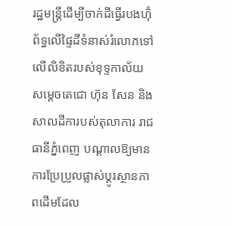រដ្ឋមន្ត្រីដើម្បីចាក់ដីធ្វើរបងហ៊ុំព័ទ្ធលើផ្ទៃដីទំនាស់រំលោភទៅលើលិខិតរបស់ខុទ្ទកាល័យ សម្តេចតេជោ ហ៊ុន សែន និងសាលដីការបស់តុលាការ រាជធានីភ្នំពេញ បណ្តាលឱ្យមានការប្រែប្រួលផ្លាស់ប្តូរស្ថានភាពដើមដែល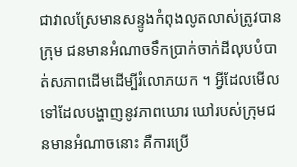ជាវាលស្រែមានសន្ទូងកំពុងលូតលាស់ត្រូវបានក្រុម ជនមានអំណាចទឹកប្រាក់ចាក់ដីលុបបំបាត់សភាពដើមដើម្បីរំលោភយក ។ អ្វីដែលមើលទៅដែលបង្ហាញនូវភាពឃោរ ឃៅរបស់ក្រុមជនមានអំណាចនោះ គឺការប្រើ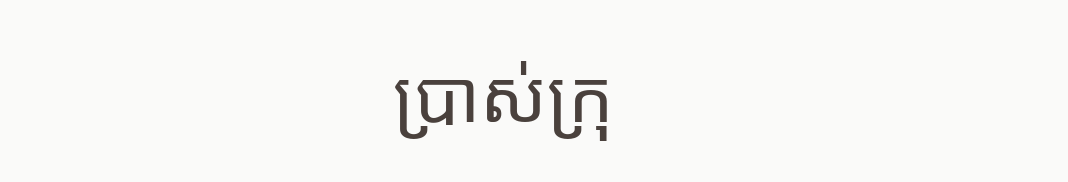ប្រាស់ក្រុ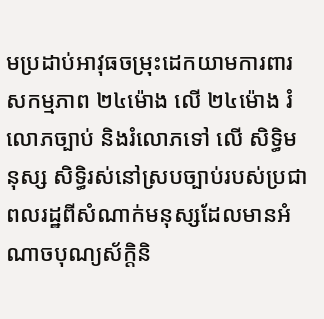មប្រដាប់អាវុធចម្រុះដេកយាមការពារសកម្មភាព ២៤ម៉ោង លើ ២៤ម៉ោង រំលោភច្បាប់ និងរំលោភទៅ លើ សិទ្ធិមនុស្ស សិទ្ធិរស់នៅស្របច្បាប់របស់ប្រជាពលរដ្ឋពីសំណាក់មនុស្សដែលមានអំណាចបុណ្យស័ក្តិនិ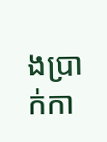ងប្រាក់កា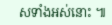សទាំងអស់នោះ ៕